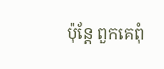ប៉ុន្តែ ពួកគេពុំ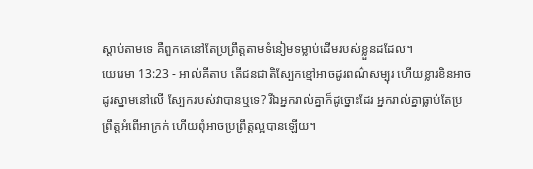ស្តាប់តាមទេ គឺពួកគេនៅតែប្រព្រឹត្តតាមទំនៀមទម្លាប់ដើមរបស់ខ្លួនដដែល។
យេរេមា 13:23 - អាល់គីតាប តើជនជាតិស្បែកខ្មៅអាចដូរពណ៌សម្បុរ ហើយខ្លារខិនអាចដូរស្នាមនៅលើ ស្បែករបស់វាបានឬទេ? រីឯអ្នករាល់គ្នាក៏ដូច្នោះដែរ អ្នករាល់គ្នាធ្លាប់តែប្រព្រឹត្តអំពើអាក្រក់ ហើយពុំអាចប្រព្រឹត្តល្អបានឡើយ។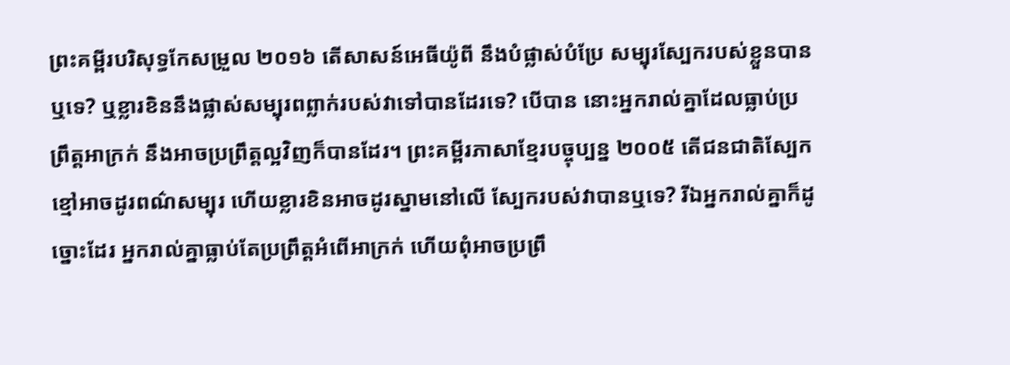ព្រះគម្ពីរបរិសុទ្ធកែសម្រួល ២០១៦ តើសាសន៍អេធីយ៉ូពី នឹងបំផ្លាស់បំប្រែ សម្បុរស្បែករបស់ខ្លួនបានឬទេ? ឬខ្លារខិននឹងផ្លាស់សម្បុរពព្លាក់របស់វាទៅបានដែរទេ? បើបាន នោះអ្នករាល់គ្នាដែលធ្លាប់ប្រព្រឹត្តអាក្រក់ នឹងអាចប្រព្រឹត្តល្អវិញក៏បានដែរ។ ព្រះគម្ពីរភាសាខ្មែរបច្ចុប្បន្ន ២០០៥ តើជនជាតិស្បែកខ្មៅអាចដូរពណ៌សម្បុរ ហើយខ្លារខិនអាចដូរស្នាមនៅលើ ស្បែករបស់វាបានឬទេ? រីឯអ្នករាល់គ្នាក៏ដូច្នោះដែរ អ្នករាល់គ្នាធ្លាប់តែប្រព្រឹត្តអំពើអាក្រក់ ហើយពុំអាចប្រព្រឹ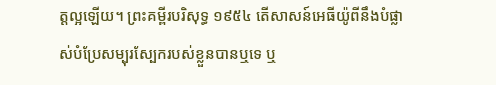ត្តល្អឡើយ។ ព្រះគម្ពីរបរិសុទ្ធ ១៩៥៤ តើសាសន៍អេធីយ៉ូពីនឹងបំផ្លាស់បំប្រែសម្បុរស្បែករបស់ខ្លួនបានឬទេ ឬ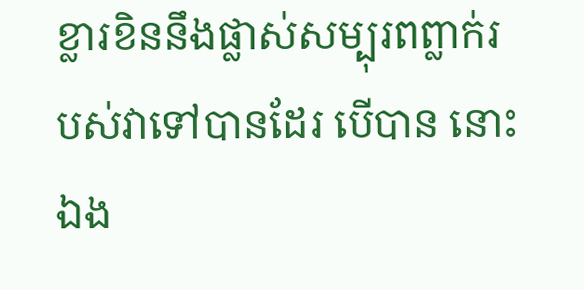ខ្លារខិននឹងផ្លាស់សម្បុរពព្លាក់របស់វាទៅបានដែរ បើបាន នោះឯង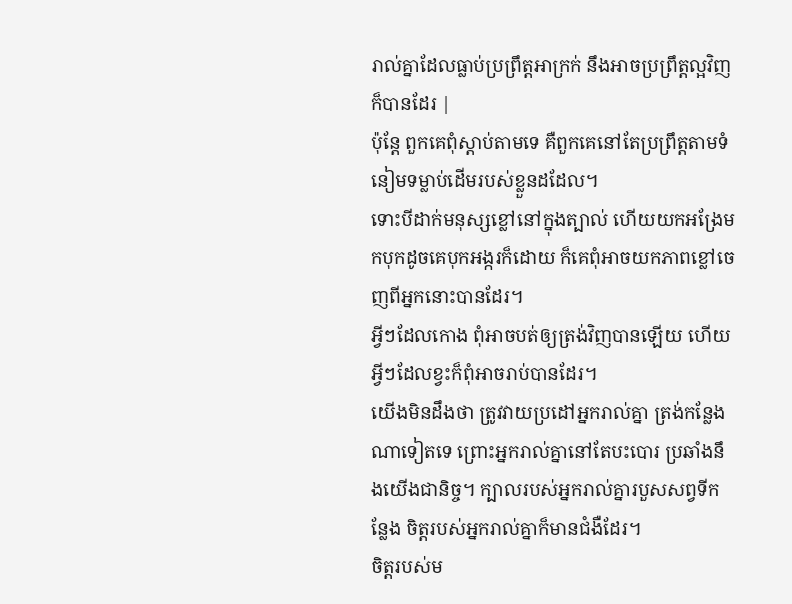រាល់គ្នាដែលធ្លាប់ប្រព្រឹត្តអាក្រក់ នឹងអាចប្រព្រឹត្តល្អវិញក៏បានដែរ |
ប៉ុន្តែ ពួកគេពុំស្តាប់តាមទេ គឺពួកគេនៅតែប្រព្រឹត្តតាមទំនៀមទម្លាប់ដើមរបស់ខ្លួនដដែល។
ទោះបីដាក់មនុស្សខ្លៅនៅក្នុងត្បាល់ ហើយយកអង្រែមកបុកដូចគេបុកអង្ករក៏ដោយ ក៏គេពុំអាចយកភាពខ្លៅចេញពីអ្នកនោះបានដែរ។
អ្វីៗដែលកោង ពុំអាចបត់ឲ្យត្រង់វិញបានឡើយ ហើយអ្វីៗដែលខ្វះក៏ពុំអាចរាប់បានដែរ។
យើងមិនដឹងថា ត្រូវវាយប្រដៅអ្នករាល់គ្នា ត្រង់កន្លែងណាទៀតទេ ព្រោះអ្នករាល់គ្នានៅតែបះបោរ ប្រឆាំងនឹងយើងជានិច្ច។ ក្បាលរបស់អ្នករាល់គ្នារបួសសព្វទីកន្លែង ចិត្តរបស់អ្នករាល់គ្នាក៏មានជំងឺដែរ។
ចិត្តរបស់ម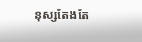នុស្សតែងតែ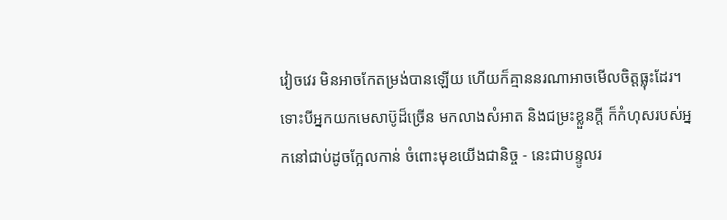វៀចវេរ មិនអាចកែតម្រង់បានឡើយ ហើយក៏គ្មាននរណាអាចមើលចិត្តធ្លុះដែរ។
ទោះបីអ្នកយកមេសាប៊ូដ៏ច្រើន មកលាងសំអាត និងជម្រះខ្លួនក្ដី ក៏កំហុសរបស់អ្នកនៅជាប់ដូចក្អែលកាន់ ចំពោះមុខយើងជានិច្ច - នេះជាបន្ទូលរ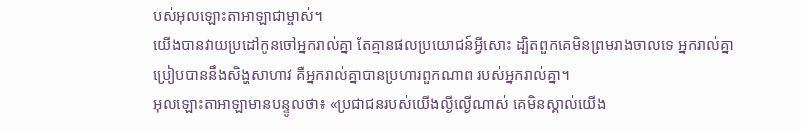បស់អុលឡោះតាអាឡាជាម្ចាស់។
យើងបានវាយប្រដៅកូនចៅអ្នករាល់គ្នា តែគ្មានផលប្រយោជន៍អ្វីសោះ ដ្បិតពួកគេមិនព្រមរាងចាលទេ អ្នករាល់គ្នាប្រៀបបាននឹងសិង្ហសាហាវ គឺអ្នករាល់គ្នាបានប្រហារពួកណាព របស់អ្នករាល់គ្នា។
អុលឡោះតាអាឡាមានបន្ទូលថា៖ «ប្រជាជនរបស់យើងល្ងីល្ងើណាស់ គេមិនស្គាល់យើង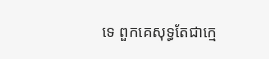ទេ ពួកគេសុទ្ធតែជាក្មេ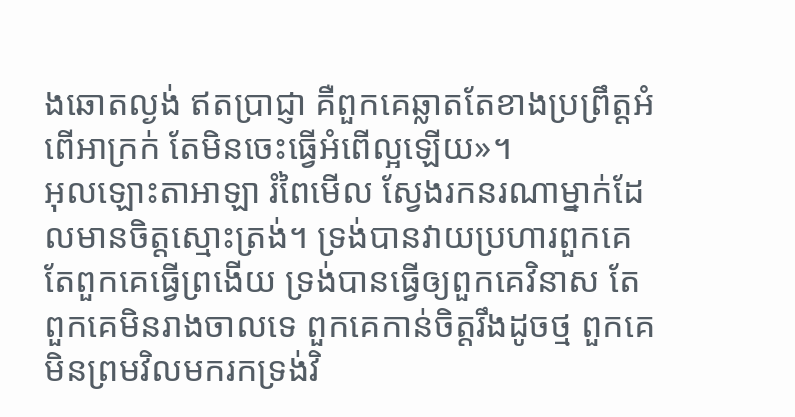ងឆោតល្ងង់ ឥតប្រាជ្ញា គឺពួកគេឆ្លាតតែខាងប្រព្រឹត្តអំពើអាក្រក់ តែមិនចេះធ្វើអំពើល្អឡើយ»។
អុលឡោះតាអាឡា រំពៃមើល ស្វែងរកនរណាម្នាក់ដែលមានចិត្តស្មោះត្រង់។ ទ្រង់បានវាយប្រហារពួកគេ តែពួកគេធ្វើព្រងើយ ទ្រង់បានធ្វើឲ្យពួកគេវិនាស តែពួកគេមិនរាងចាលទេ ពួកគេកាន់ចិត្តរឹងដូចថ្ម ពួកគេមិនព្រមវិលមករកទ្រង់វិ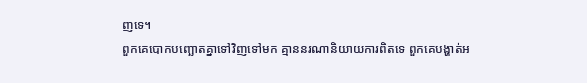ញទេ។
ពួកគេបោកបញ្ឆោតគ្នាទៅវិញទៅមក គ្មាននរណានិយាយការពិតទេ ពួកគេបង្ហាត់អ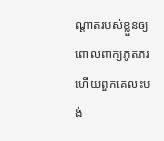ណ្ដាតរបស់ខ្លួនឲ្យ ពោលពាក្យភូតភរ ហើយពួកគេលះបង់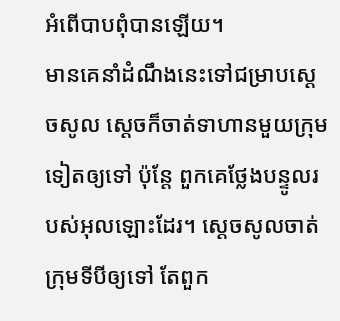អំពើបាបពុំបានឡើយ។
មានគេនាំដំណឹងនេះទៅជម្រាបស្តេចសូល ស្តេចក៏ចាត់ទាហានមួយក្រុមទៀតឲ្យទៅ ប៉ុន្តែ ពួកគេថ្លែងបន្ទូលរបស់អុលឡោះដែរ។ ស្តេចសូលចាត់ក្រុមទីបីឲ្យទៅ តែពួក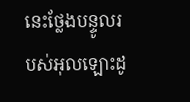នេះថ្លែងបន្ទូលរបស់អុលឡោះដូ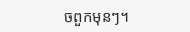ចពួកមុនៗ។